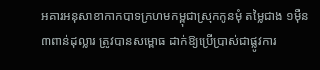អគារអនុសាខាកាកបាទក្រហមកម្ពុជាស្រុកកូនមុំ តម្លៃជាង ១ម៉ឺន ៣ពាន់ដុល្លារ ត្រូវបានសម្ពោធ ដាក់ឱ្យប្រើប្រាស់ជាផ្លូវការ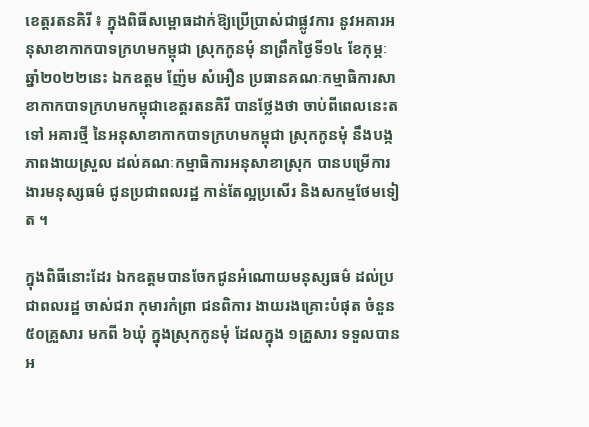ខេត្តរតនគិរី ៖ ក្នុងពិធីសម្ពោធដាក់ឱ្យប្រើប្រាស់ជាផ្លូវការ នូវអគារអនុសាខាកាកបាទក្រហមកម្ពុជា ស្រុកកូនមុំ នាព្រឹកថ្ងៃទី១៤ ខែកុម្ភៈ ឆ្នាំ២០២២នេះ ឯកឧត្តម ញ៉ែម សំអឿន ប្រធានគណៈកម្មាធិការសាខាកាកបាទក្រហមកម្ពុជាខេត្តរតនគិរី បានថ្លែងថា ចាប់ពីពេលនេះតទៅ អគារថ្មី នៃអនុសាខាកាកបាទក្រហមកម្ពុជា ស្រុកកូនមុំ នឹងបង្កភាពងាយស្រួល ដល់គណៈកម្មាធិការអនុសាខាស្រុក បានបម្រើការងារមនុស្សធម៌ ជូនប្រជាពលរដ្ឋ កាន់តែល្អប្រសើរ និងសកម្មថែមទៀត ។

ក្នុងពិធីនោះដែរ ឯកឧត្តមបានចែកជូនអំណោយមនុស្សធម៌ ដល់ប្រជាពលរដ្ឋ ចាស់ជរា កុមារកំព្រា ជនពិការ ងាយរងគ្រោះបំផុត ចំនួន ៥០គ្រួសារ មកពី ៦ឃុំ ក្នុងស្រុកកូនមុំ ដែលក្នុង ១គ្រួសារ ទទួលបាន អ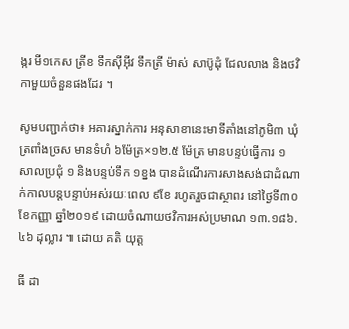ង្ករ មី១កេស ត្រីខ ទឹកស៊ីអ៊ីវ ទឹកត្រី ម៉ាស់ សាប៊ូដុំ ជែលលាង និងថវិកាមួយចំនួនផងដែរ ។

សូមបញ្ជាក់ថា៖ អគារស្នាក់ការ អនុសាខានេះមាទីតាំងនៅភូមិ៣ ឃុំត្រពាំងច្រស មានទំហំ ៦ម៉ែត្រ×១២.៥ ម៉ែត្រ មានបន្ទប់ធ្វើការ ១ សាលប្រជុំ ១ និងបន្ទប់ទឹក ១ខ្នង បានដំណើរការសាងសង់ជាដំណាក់កាលបន្តបន្ទាប់អស់រយៈពេល ៩ខែ រហូតរួចជាស្ថាពរ នៅថ្ងៃទី៣០ ខែកញ្ញា ឆ្នាំ២០១៩ ដោយចំណាយថវិការអស់ប្រមាណ ១៣.១៨៦.៤៦ ដុល្លារ ៕ ដោយ គតិ យុត្ត

ធី ដា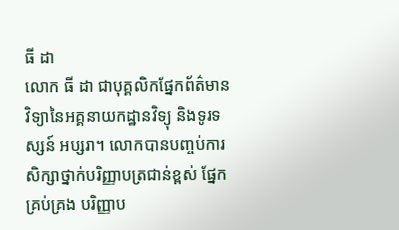ធី ដា
លោក ធី ដា ជាបុគ្គលិកផ្នែកព័ត៌មានវិទ្យានៃអគ្គនាយកដ្ឋានវិទ្យុ និងទូរទស្សន៍ អប្សរា។ លោកបានបញ្ចប់ការសិក្សាថ្នាក់បរិញ្ញាបត្រជាន់ខ្ពស់ ផ្នែកគ្រប់គ្រង បរិញ្ញាប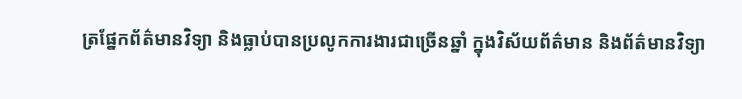ត្រផ្នែកព័ត៌មានវិទ្យា និងធ្លាប់បានប្រលូកការងារជាច្រើនឆ្នាំ ក្នុងវិស័យព័ត៌មាន និងព័ត៌មានវិទ្យា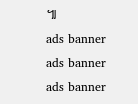៕
ads banner
ads banner
ads banner